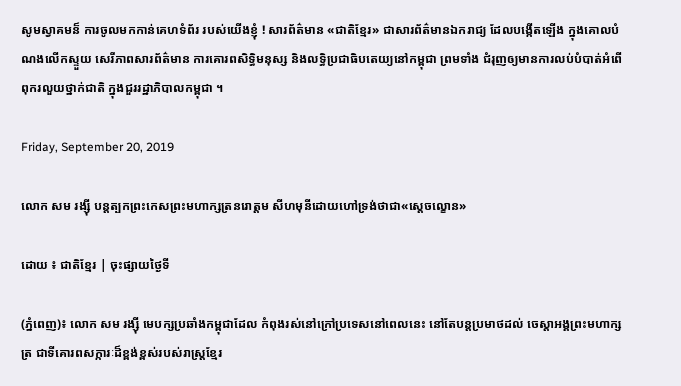សូមស្វាគមន៏ ការចូលមកកាន់គេហទំព័រ របស់យើងខ្ញុំ ! សារព័ត៌មាន «ជាតិខ្មែរ» ជាសារព័ត៌មានឯករាជ្យ ដែលបង្កើតឡើង ក្នុងគោលបំណងលើកស្ទួយ សេរីភាពសារព័ត៌មាន ការគោរពសិទ្ធិមនុស្ស និងលទ្ធិប្រជាធិបតេយ្យនៅកម្ពុជា ព្រមទាំង ជំរុញឲ្យមានការលប់បំបាត់អំពើពុករលួយថ្នាក់ជាតិ ក្នុងជួររដ្ឋាភិបាលកម្ពុជា ។

Friday, September 20, 2019

លោក សម រង្ស៊ី បន្តត្បកព្រះកេសព្រះមហាក្សត្រនរោត្តម សីហមុនីដោយហៅទ្រង់ថាជា«ស្តេចល្ខោន»

ដោយ ៖ ជាតិខ្មែរ | ចុះផ្សាយថ្ងៃទី

(ភ្នំពេញ)៖ លោក សម រង្ស៊ី មេបក្សប្រឆាំងកម្ពុជាដែល កំពុងរស់នៅក្រៅប្រទេសនៅពេលនេះ នៅតែបន្តប្រមាថដល់ ចេស្តាអង្គព្រះមហាក្សត្រ ជាទីគោរពសក្ការៈដ៏ខ្ពង់ខ្ពស់របស់រាស្រ្តខ្មែរ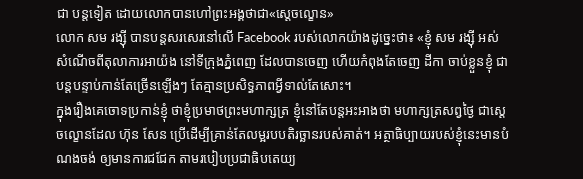ជា បន្តទៀត ដោយលោកបានហៅព្រះអង្គថាជា«ស្តេចល្ខោន»
លោក សម រង្ស៊ី បានបន្តសរសេរនៅលើ Facebook របស់លោកយ៉ាងដូច្នេះថា៖ «ខ្ញុំ សម រង្ស៊ី អស់សំណើចពីតុលាការអាយ៉ង នៅទីក្រុងភ្នំពេញ ដែលបានចេញ ហើយកំពុងតែចេញ ដីកា ចាប់ខ្លួនខ្ញុំ ជាបន្តបន្ទាប់កាន់តែច្រើនឡើងៗ តែគ្មានប្រសិទ្ធភាពអ្វីទាល់តែសោះ។
ក្នុងរឿងគេចោទប្រកាន់ខ្ញុំ ថាខ្ញុំប្រមាថព្រះមហាក្សត្រ ខ្ញុំនៅតែបន្តអះអាងថា មហាក្សត្រសព្វថ្ងៃ ជាស្ដេចល្ខោនដែល ហ៊ុន សែន ប្រើដើម្បីគ្រាន់តែលម្អរបបតិរច្ឆានរបស់គាត់។ អត្ថាធិប្បាយរបស់ខ្ញុំនេះមានបំណងចង់ ឲ្យមានការជជែក តាមរបៀបប្រជាធិបតេយ្យ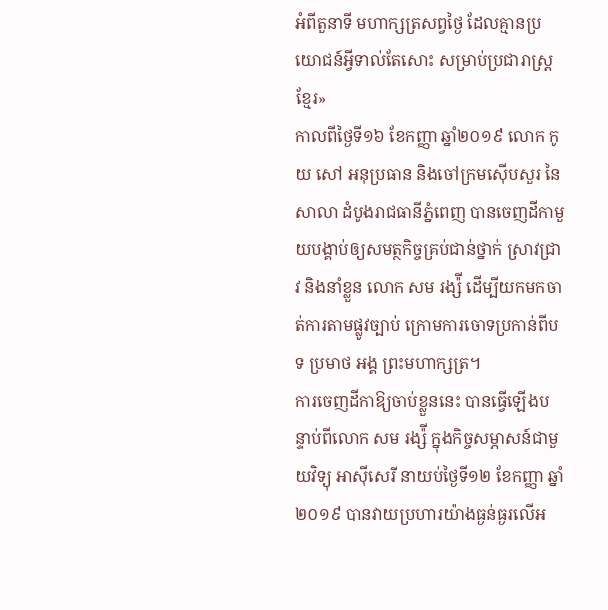អំពីតួនាទី មហាក្សត្រសព្វថ្ងៃ ដែលគ្មានប្រយោជន៍អ្វីទាល់តែសោះ សម្រាប់ប្រជារាស្ត្រខ្មែរ»
កាលពីថ្ងៃទី១៦ ខែកញ្ញា ឆ្នាំ២០១៩ លោក កូយ សៅ អនុប្រធាន និងចៅក្រមស៊ើបសួរ នៃសាលា ដំបូងរាជធានីភ្នំពេញ បានចេញដីកាមួយបង្គាប់ឲ្យសមត្ថកិច្ចគ្រប់ជាន់ថ្នាក់ ស្រាវជ្រាវ និងនាំខ្លួន លោក សម រង្ស៉ី ដើម្បីយកមកចាត់ការតាមផ្លូវច្បាប់ ក្រោមការចោទប្រកាន់ពីបទ ប្រមាថ អង្គ ព្រះមហាក្សត្រ។
ការចេញដីកាឱ្យចាប់ខ្លួននេះ បានធ្វើឡើងបន្ទាប់ពីលោក សម រង្ស៉ី ក្នុងកិច្ចសម្ភាសន៍ជាមួយវិទ្យុ អាស៊ីសេរី នាយប់ថ្ងៃទី១២ ខែកញ្ញា ឆ្នាំ២០១៩ បានវាយប្រហារយ៉ាងធ្ងន់ធ្ងរលើអ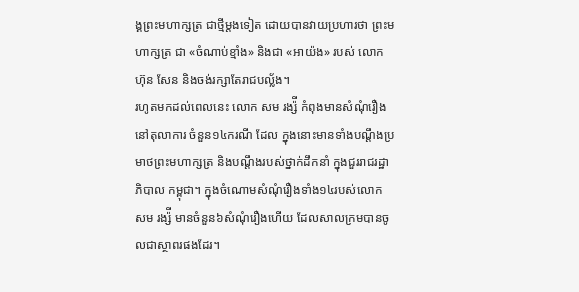ង្គព្រះមហាក្សត្រ ជាថ្មីម្តងទៀត ដោយបានវាយប្រហារថា ព្រះមហាក្សត្រ ជា «ចំណាប់ខ្មាំង» និងជា «អាយ៉ង» របស់ លោកហ៊ុន សែន និងចង់រក្សាតែរាជបល្ល័ង។
រហូតមកដល់ពេលនេះ លោក សម រង្ស៉ី កំពុងមានសំណុំរឿងនៅតុលាការ ចំនួន១៤ករណី ដែល ក្នុងនោះមានទាំងបណ្ដឹងប្រមាថព្រះមហាក្សត្រ និងបណ្ដឹងរបស់ថ្នាក់ដឹកនាំ ក្នុងជួររាជរដ្ឋាភិបាល កម្ពុជា។ ក្នុងចំណោមសំណុំរឿងទាំង១៤របស់លោក សម រង្ស៉ី មានចំនួន៦សំណុំរឿងហើយ ដែលសាលក្រមបានចូលជាស្ថាពរផងដែរ។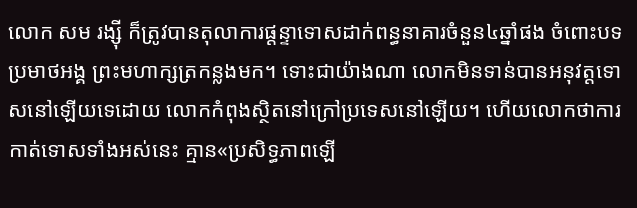លោក សម រង្ស៊ី ក៏ត្រូវបានតុលាការផ្តន្ទាទោសដាក់ពន្ធនាគារចំនួន៤ឆ្នាំផង ចំពោះបទប្រមាថអង្គ ព្រះមហាក្សត្រកន្លងមក។ ទោះជាយ៉ាងណា លោកមិនទាន់បានអនុវត្តទោសនៅឡើយទេដោយ លោកកំពុងស្ថិតនៅក្រៅប្រទេសនៅឡើយ។ ហើយលោកថាការ កាត់ទោសទាំងអស់នេះ គ្មាន«ប្រសិទ្ធភាពឡេី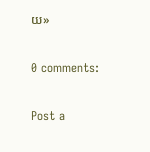យ»

0 comments:

Post a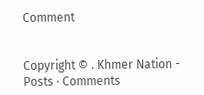Comment


Copyright © . Khmer Nation - Posts · Comments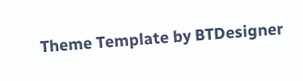Theme Template by BTDesigner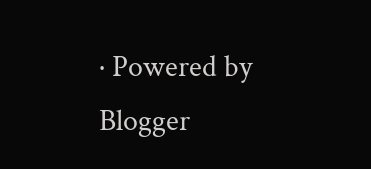· Powered by Blogger